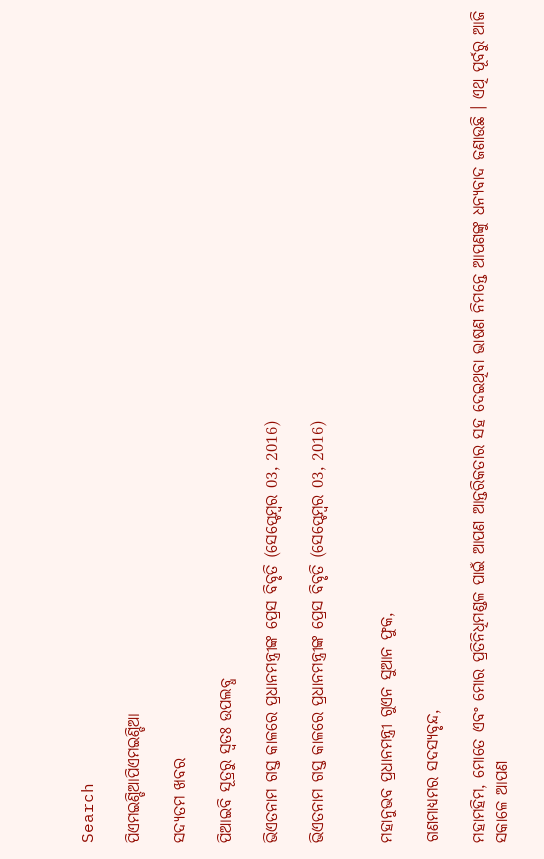Search

ପିଏମଇଣ୍ଡିଆପିଏମଇଣ୍ଡିଆ

ସଦ୍ୟତମ ଖବର

ପିଆଇବି ସୂତ୍ରରୁ ସ୍ବତଃ ଉପଲବ୍ଧ

ଭିଏତନାମ ଗସ୍ତ କାଳରେ ପ୍ରଧାନମନ୍ତ୍ରୀଙ୍କ ପ୍ରେସ ବିବୃତି (ସେପ୍ଟେମ୍ବର 03, 2016)

ଭିଏତନାମ ଗସ୍ତ କାଳରେ ପ୍ରଧାନମନ୍ତ୍ରୀଙ୍କ ପ୍ରେସ ବିବୃତି (ସେପ୍ଟେମ୍ବର 03, 2016)


ମହାନୁଭବ ପ୍ରଧାନମନ୍ତ୍ରୀ ଗୁଏନ ସୁଆନ ଫୁକ,

ଗଣମାଧ୍ୟମର ସଦସ୍ୟବୃନ୍ଦ,

ମହାମହିମ, ମୋତେ ଏବଂ ମୋର ପ୍ରତିନିଧିମଣ୍ଡଳ ପାଇଁ ଆପଣ ଆନ୍ତରିକତାର ସହ ଦେଇଥିବା ଭାଷଣ ନିମନ୍ତେ ଆପଣଙ୍କୁ ଧନ୍ୟବାଦ ଜଣାଉଛି । ଏଥି ପୂର୍ବରୁ ଆଜି ସକାଳେ ଆପଣ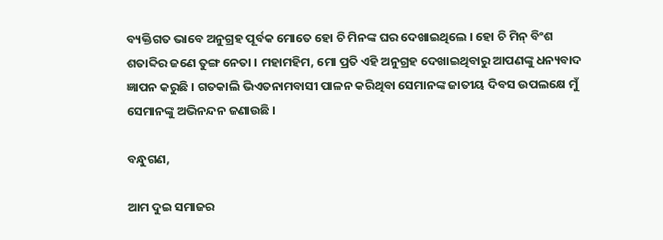ବ୍ୟକ୍ତିଗତ ଭାବେ ଅନୁଗ୍ରହ ପୂର୍ବକ ମୋତେ ହୋ ଚି ମିନଙ୍କ ଘର ଦେଖାଇଥିଲେ । ହୋ ଚି ମିନ୍ ବିଂଶ ଶତାବ୍ଦିର ଜଣେ ତୁଙ୍ଗ ନେତା । ମହାମହିମ, ମୋ ପ୍ରତି ଏହି ଅନୁଗ୍ରହ ଦେଖାଇଥିବାରୁ ଆପଣଙ୍କୁ ଧନ୍ୟବାଦ ଜ୍ଞାପନ କରୁଛି । ଗତକାଲି ଭିଏତନାମବାସୀ ପାଳନ କରିଥିବା ସେମାନଙ୍କ ଜାତୀୟ ଦିବସ ଉପଲକ୍ଷେ ମୁଁ ସେମାନଙ୍କୁ ଅଭିନନ୍ଦନ ଜଣାଉଛି ।

ବନ୍ଧୁଗଣ,

ଆମ ଦୁଇ ସମାଜର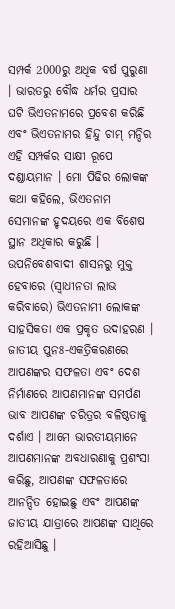ସମ୍ପର୍କ 2000ରୁ ଅଧିକ ବର୍ଷ ପୁରୁଣା । ଭାରତରୁ ବୌଦ୍ଧ ଧର୍ମର ପ୍ରସାର ଘଟି ଭିଏତନାମରେ ପ୍ରବେଶ କରିଛି ଏବଂ ଭିଏତନାମର ହିନ୍ଦୁ ଚାମ୍ ମନ୍ଦିର ଏହି ସମ୍ପର୍କର ସାକ୍ଷୀ ରୂପେ ଦଣ୍ଡାୟମାନ । ମୋ ପିଢିର ଲୋକଙ୍କ କଥା କହିଲେ, ଭିଏତନାମ ସେମାନଙ୍କ ହୃଦୟରେ ଏକ ବିଶେଷ ସ୍ଥାନ ଅଧିକାର କରୁଛି । ଉପନିବେଶବାଦୀ ଶାସନରୁ ମୁକ୍ତ ହେବାରେ (ସ୍ୱାଧୀନତା ଲାଭ କରିବାରେ) ଭିଏତନାମୀ ଲୋକଙ୍କ ସାହସିକତା ଏକ ପ୍ରକୃତ ଉଦାହରଣ । ଜାତୀୟ ପୁନଃ-ଏକତ୍ରିକରଣରେ ଆପଣଙ୍କର ସଫଳତା ଏବଂ ଦେଶ ନିର୍ମାଣରେ ଆପଣମାନଙ୍କ ସମର୍ପଣ ଭାବ ଆପଣଙ୍କ ଚରିତ୍ରର ବଳିଷ୍ଠତାକୁ ଦର୍ଶାଏ । ଆମେ ଭାରତୀୟମାନେ ଆପଣମାନଙ୍କ ଅବଧାରଣାକୁ ପ୍ରଶଂସା କରିଛୁ, ଆପଣଙ୍କ ସଫଳତାରେ ଆନନ୍ଦିତ ହୋଇଛୁ ଏବଂ ଆପଣଙ୍କ ଜାତୀୟ ଯାତ୍ରାରେ ଆପଣଙ୍କ ସାଥିରେ ରହିଆସିଛୁ ।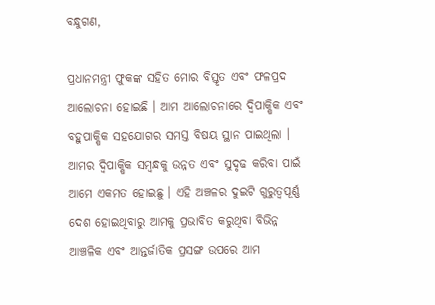ବନ୍ଧୁଗଣ,

ପ୍ରଧାନମନ୍ତ୍ରୀ ଫୁକଙ୍କ ସହିତ ମୋର ବିସ୍ତୃତ ଏବଂ ଫଳପ୍ରଦ ଆଲୋଚନା ହୋଇଛି । ଆମ ଆଲୋଚନାରେ ଦ୍ୱିପାକ୍ଷିକ ଏବଂ ବହୁପାକ୍ଷିକ ସହଯୋଗର ସମସ୍ତ ବିଷୟ ସ୍ଥାନ ପାଇଥିଲା । ଆମର ଦ୍ୱିପାକ୍ଷିକ ସମ୍ବନ୍ଧକୁ ଉନ୍ନତ ଏବଂ ସୁଦୃଢ କରିବା ପାଇଁ ଆମେ ଏକମତ ହୋଇଛୁ । ଏହି ଅଞ୍ଚଳର ଦୁଇଟି ଗୁରୁତ୍ୱପୂର୍ଣ୍ଣ ଦେଶ ହୋଇଥିବାରୁ ଆମକୁ ପ୍ରଭାବିତ କରୁଥିବା ବିଭିନ୍ନ ଆଞ୍ଚଳିକ ଏବଂ ଆନ୍ତର୍ଜାତିକ ପ୍ରସଙ୍ଗ ଉପରେ ଆମ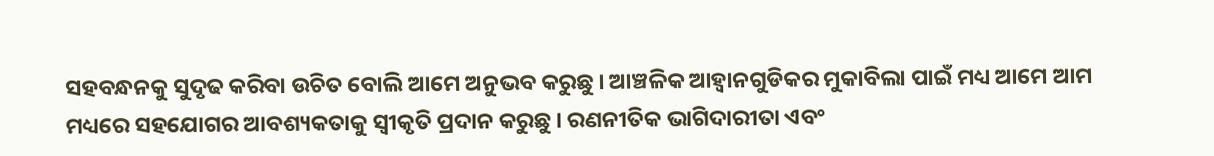ସହବନ୍ଧନକୁ ସୁଦୃଢ କରିବା ଉଚିତ ବୋଲି ଆମେ ଅନୁଭବ କରୁଛୁ । ଆଞ୍ଚଳିକ ଆହ୍ୱାନଗୁଡିକର ମୁକାବିଲା ପାଇଁ ମଧ୍ୟ ଆମେ ଆମ ମଧ୍ୟରେ ସହଯୋଗର ଆବଶ୍ୟକତାକୁ ସ୍ୱୀକୃତି ପ୍ରଦାନ କରୁଛୁ । ରଣନୀତିକ ଭାଗିଦାରୀତା ଏବଂ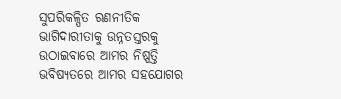ସୁପରିକଳ୍ପିତ ରଣନୀତିକ ଭାଗିଦାରୀତାକୁ ଉନ୍ନତସ୍ତରକୁ ଉଠାଇବାରେ ଆମର ନିଷ୍ପତ୍ତି ଭବିଷ୍ୟତରେ ଆମର ସହଯୋଗର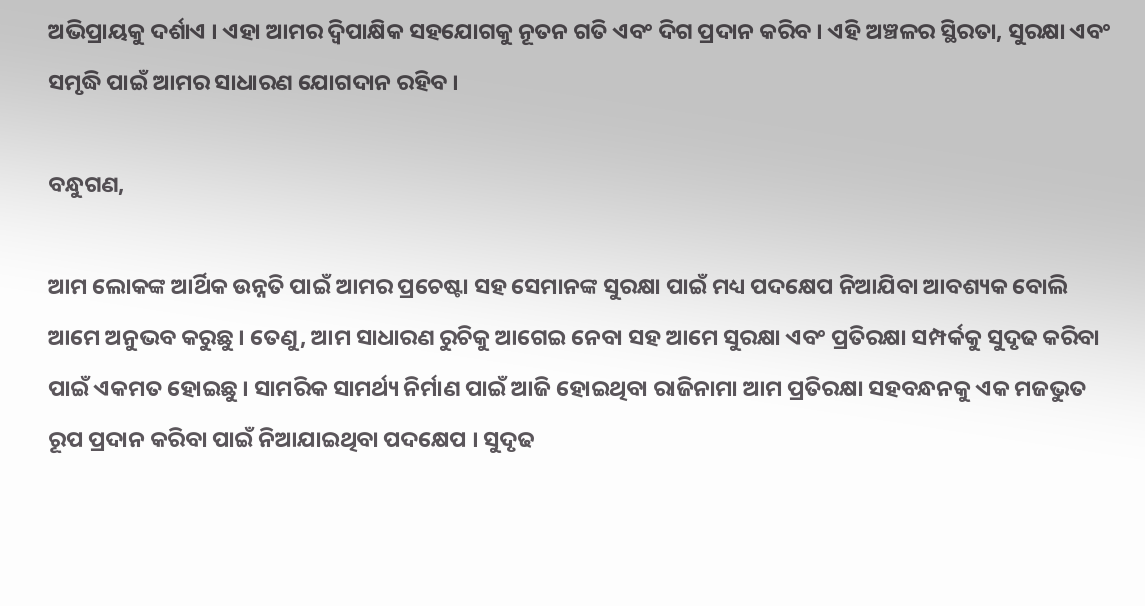ଅଭିପ୍ରାୟକୁ ଦର୍ଶାଏ । ଏହା ଆମର ଦ୍ୱିପାକ୍ଷିକ ସହଯୋଗକୁ ନୂତନ ଗତି ଏବଂ ଦିଗ ପ୍ରଦାନ କରିବ । ଏହି ଅଞ୍ଚଳର ସ୍ଥିରତା, ସୁରକ୍ଷା ଏବଂ ସମୃଦ୍ଧି ପାଇଁ ଆମର ସାଧାରଣ ଯୋଗଦାନ ରହିବ ।

ବନ୍ଧୁଗଣ,

ଆମ ଲୋକଙ୍କ ଆର୍ଥିକ ଉନ୍ନତି ପାଇଁ ଆମର ପ୍ରଚେଷ୍ଟା ସହ ସେମାନଙ୍କ ସୁରକ୍ଷା ପାଇଁ ମଧ୍ୟ ପଦକ୍ଷେପ ନିଆଯିବା ଆବଶ୍ୟକ ବୋଲି ଆମେ ଅନୁଭବ କରୁଛୁ । ତେଣୁ, ଆମ ସାଧାରଣ ରୁଚିକୁ ଆଗେଇ ନେବା ସହ ଆମେ ସୁରକ୍ଷା ଏବଂ ପ୍ରତିରକ୍ଷା ସମ୍ପର୍କକୁ ସୁଦୃଢ କରିବା ପାଇଁ ଏକମତ ହୋଇଛୁ । ସାମରିକ ସାମର୍ଥ୍ୟ ନିର୍ମାଣ ପାଇଁ ଆଜି ହୋଇଥିବା ରାଜିନାମା ଆମ ପ୍ରତିରକ୍ଷା ସହବନ୍ଧନକୁ ଏକ ମଜଭୁତ ରୂପ ପ୍ରଦାନ କରିବା ପାଇଁ ନିଆଯାଇଥିବା ପଦକ୍ଷେପ । ସୁଦୃଢ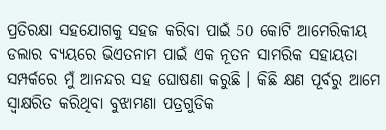ପ୍ରତିରକ୍ଷା ସହଯୋଗକୁ ସହଜ କରିବା ପାଇଁ 50 କୋଟି ଆମେରିକୀୟ ଡଲାର ବ୍ୟୟରେ ଭିଏତନାମ ପାଇଁ ଏକ ନୂତନ ସାମରିକ ସହାୟତା ସମ୍ପର୍କରେ ମୁଁ ଆନନ୍ଦର ସହ ଘୋଷଣା କରୁଛି । କିଛି କ୍ଷଣ ପୂର୍ବରୁ ଆମେ ସ୍ୱାକ୍ଷରିତ କରିଥିବା ବୁଝାମଣା ପତ୍ରଗୁଡିକ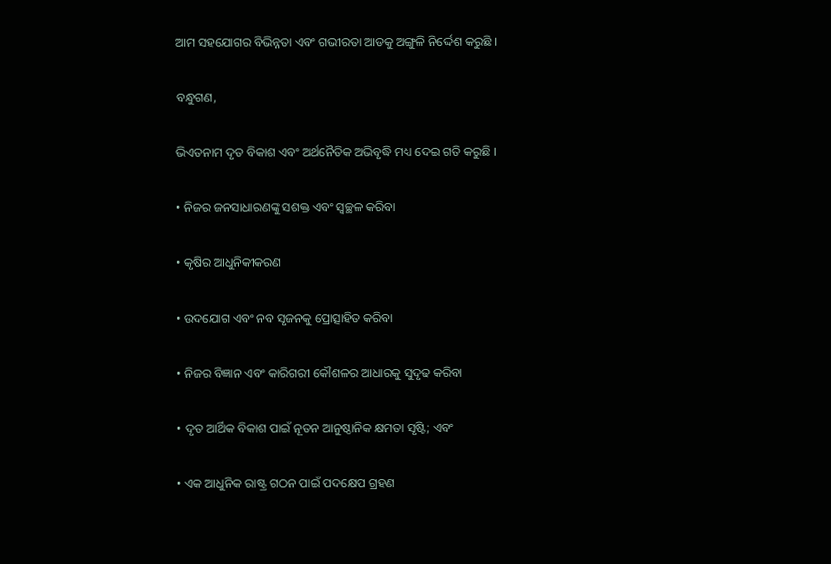ଆମ ସହଯୋଗର ବିଭିନ୍ନତା ଏବଂ ଗଭୀରତା ଆଡକୁ ଅଙ୍ଗୁଳି ନିର୍ଦ୍ଦେଶ କରୁଛି ।

ବନ୍ଧୁଗଣ,

ଭିଏତନାମ ଦୃତ ବିକାଶ ଏବଂ ଅର୍ଥନୈତିକ ଅଭିବୃଦ୍ଧି ମଧ୍ୟ ଦେଇ ଗତି କରୁଛି ।

• ନିଜର ଜନସାଧାରଣଙ୍କୁ ସଶକ୍ତ ଏବଂ ସ୍ଵଚ୍ଛଳ କରିବା

• କୃଷିର ଆଧୁନିକୀକରଣ

• ଉଦଯୋଗ ଏବଂ ନବ ସୃଜନକୁ ପ୍ରୋତ୍ସାହିତ କରିବା

• ନିଜର ବିଜ୍ଞାନ ଏବଂ କାରିଗରୀ କୌଶଳର ଆଧାରକୁ ସୁଦୃଢ କରିବା

• ଦୃତ ଆର୍ଥିକ ବିକାଶ ପାଇଁ ନୂତନ ଆନୁଷ୍ଠାନିକ କ୍ଷମତା ସୃଷ୍ଟି; ଏବଂ

• ଏକ ଆଧୁନିକ ରାଷ୍ଟ୍ର ଗଠନ ପାଇଁ ପଦକ୍ଷେପ ଗ୍ରହଣ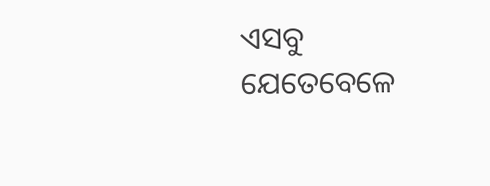ଏସବୁ ଯେତେବେଳେ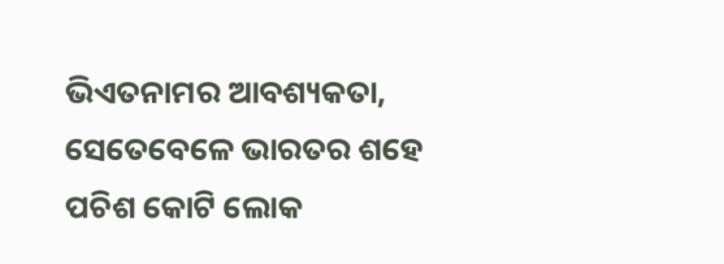ଭିଏତନାମର ଆବଶ୍ୟକତା, ସେତେବେଳେ ଭାରତର ଶହେ ପଚିଶ କୋଟି ଲୋକ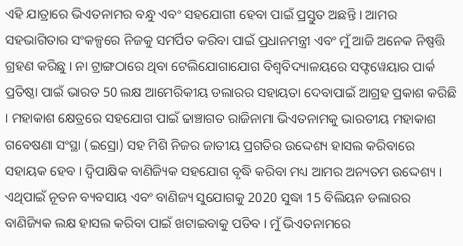ଏହି ଯାତ୍ରାରେ ଭିଏତନାମର ବନ୍ଧୁ ଏବଂ ସହଯୋଗୀ ହେବା ପାଇଁ ପ୍ରସ୍ତୁତ ଅଛନ୍ତି । ଆମର ସହଭାଗିତାର ସଂକଳ୍ପରେ ନିଜକୁ ସମର୍ପିତ କରିବା ପାଇଁ ପ୍ରଧାନମନ୍ତ୍ରୀ ଏବଂ ମୁଁ ଆଜି ଅନେକ ନିଷ୍ପତ୍ତି ଗ୍ରହଣ କରିଛୁ । ନା ଟ୍ରାଙ୍ଗଠାରେ ଥିବା ଟେଲିଯୋଗାଯୋଗ ବିଶ୍ୱବିଦ୍ୟାଳୟରେ ସଫ୍ଟୱେୟାର ପାର୍କ ପ୍ରତିଷ୍ଠା ପାଇଁ ଭାରତ 50 ଲକ୍ଷ ଆମେରିକୀୟ ଡଲାରର ସହାୟତା ଦେବାପାଇଁ ଆଗ୍ରହ ପ୍ରକାଶ କରିଛି । ମହାକାଶ କ୍ଷେତ୍ରରେ ସହଯୋଗ ପାଇଁ ଢାଞ୍ଚାଗତ ରାଜିନାମା ଭିଏତନାମକୁ ଭାରତୀୟ ମହାକାଶ ଗବେଷଣା ସଂସ୍ଥା (ଇସ୍ରୋ) ସହ ମିଶି ନିଜର ଜାତୀୟ ପ୍ରଗତିର ଉଦ୍ଦେଶ୍ୟ ହାସଲ କରିବାରେ ସହାୟକ ହେବ । ଦ୍ୱିପାକ୍ଷିକ ବାଣିଜ୍ୟିକ ସହଯୋଗ ବୃଦ୍ଧି କରିବା ମଧ୍ୟ ଆମର ଅନ୍ୟତମ ଉଦ୍ଦେଶ୍ୟ । ଏଥିପାଇଁ ନୂତନ ବ୍ୟବସାୟ ଏବଂ ବାଣିଜ୍ୟ ସୁଯୋଗକୁ 2020 ସୁଦ୍ଧା 15 ବିଲିୟନ ଡଲାରର ବାଣିଜ୍ୟିକ ଲକ୍ଷ ହାସଲ କରିବା ପାଇଁ ଖଟାଇବାକୁ ପଡିବ । ମୁଁ ଭିଏତନାମରେ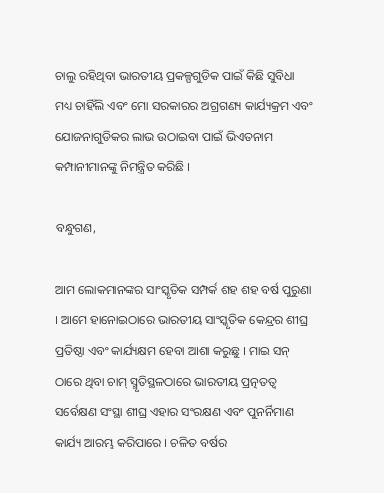ଚାଲୁ ରହିଥିବା ଭାରତୀୟ ପ୍ରକଳ୍ପଗୁଡିକ ପାଇଁ କିଛି ସୁବିଧା ମଧ୍ୟ ଚାହିଁଲି ଏବଂ ମୋ ସରକାରର ଅଗ୍ରଗଣ୍ୟ କାର୍ଯ୍ୟକ୍ରମ ଏବଂ ଯୋଜନାଗୁଡିକର ଲାଭ ଉଠାଇବା ପାଇଁ ଭିଏତନାମ କମ୍ପାନୀମାନଙ୍କୁ ନିମନ୍ତ୍ରିତ କରିଛି ।

ବନ୍ଧୁଗଣ,

ଆମ ଲୋକମାନଙ୍କର ସାଂସ୍କୃତିକ ସମ୍ପର୍କ ଶହ ଶହ ବର୍ଷ ପୁରୁଣା । ଆମେ ହାନୋଇଠାରେ ଭାରତୀୟ ସାଂସ୍କୃତିକ କେନ୍ଦ୍ରର ଶୀଘ୍ର ପ୍ରତିଷ୍ଠା ଏବଂ କାର୍ଯ୍ୟକ୍ଷମ ହେବା ଆଶା କରୁଛୁ । ମାଇ ସନ୍ ଠାରେ ଥିବା ଚାମ୍ ସ୍ମୃତିସ୍ଥଳଠାରେ ଭାରତୀୟ ପ୍ରତ୍ନତତ୍ଵ ସର୍ବେକ୍ଷଣ ସଂସ୍ଥା ଶୀଘ୍ର ଏହାର ସଂରକ୍ଷଣ ଏବଂ ପୁନର୍ନିମାଣ କାର୍ଯ୍ୟ ଆରମ୍ଭ କରିପାରେ । ଚଳିତ ବର୍ଷର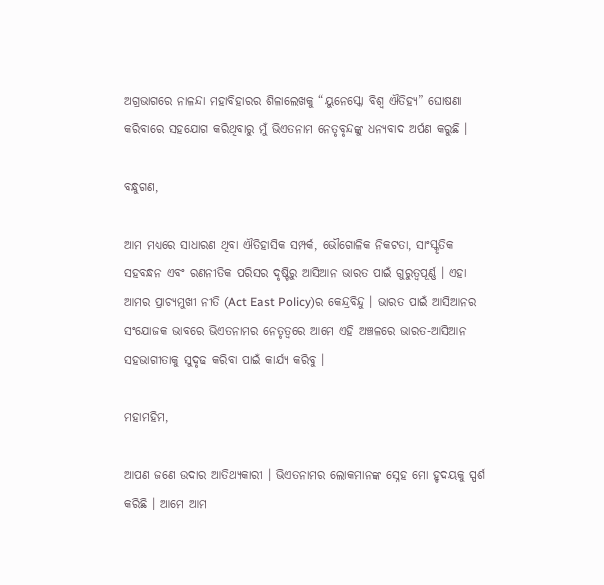ଅଗ୍ରଭାଗରେ ନାଳନ୍ଦା ମହାବିହାରର ଶିଳାଲେଖକୁ “ୟୁନେସ୍କୋ ବିଶ୍ଵ ଐତିହ୍ୟ” ଘୋଷଣା କରିବାରେ ସହଯୋଗ କରିଥିବାରୁ ମୁଁ ଭିଏତନାମ ନେତୃବୃନ୍ଦଙ୍କୁ ଧନ୍ୟବାଦ ଅର୍ପଣ କରୁଛି ।

ବନ୍ଧୁଗଣ,

ଆମ ମଧ୍ୟରେ ସାଧାରଣ ଥିବା ଐତିହାସିକ ସମ୍ପର୍କ, ଭୌଗୋଳିକ ନିକଟତା, ସାଂସ୍କୃତିକ ସହବନ୍ଧନ ଏବଂ ରଣନୀତିକ ପରିସର ଦୃଷ୍ଟିରୁ ଆସିଆନ ଭାରତ ପାଇଁ ଗୁରୁତ୍ୱପୂର୍ଣ୍ଣ । ଏହା ଆମର ପ୍ରାଚ୍ୟମୁଖୀ ନୀତି (Act East Policy)ର କେନ୍ଦ୍ରବିନ୍ଦୁ । ଭାରତ ପାଇଁ ଆସିଆନର ସଂଯୋଜକ ଭାବରେ ଭିଏତନାମର ନେତୃତ୍ୱରେ ଆମେ ଏହି ଅଞ୍ଚଳରେ ଭାରତ-ଆସିଆନ ସହଭାଗୀତାକୁ ସୁଦୃଢ କରିବା ପାଇଁ କାର୍ଯ୍ୟ କରିବୁ ।

ମହାମହିମ,

ଆପଣ ଜଣେ ଉଦାର ଆତିଥ୍ୟକାରୀ । ଭିଏତନାମର ଲୋକମାନଙ୍କ ସ୍ନେହ ମୋ ହୃଦୟକୁ ସ୍ପର୍ଶ କରିଛି । ଆମେ ଆମ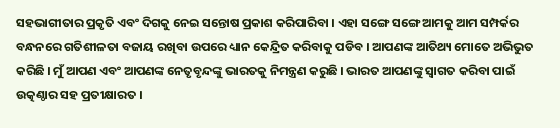ସହଭାଗୀତାର ପ୍ରକୃତି ଏବଂ ଦିଗକୁ ନେଇ ସନ୍ତୋଷ ପ୍ରକାଶ କରିପାରିବା । ଏହା ସଙ୍ଗେ ସଙ୍ଗେ ଆମକୁ ଆମ ସମ୍ପର୍କର ବନ୍ଧନରେ ଗତିଶୀଳତା ବଜାୟ ରଖିବା ଉପରେ ଧ୍ୟାନ କେନ୍ଦ୍ରିତ କରିବାକୁ ପଡିବ । ଆପଣଙ୍କ ଆତିଥ୍ୟ ମୋତେ ଅଭିଭୁତ କରିଛି । ମୁଁ ଆପଣ ଏବଂ ଆପଣଙ୍କ ନେତୃବୃନ୍ଦଙ୍କୁ ଭାରତକୁ ନିମନ୍ତ୍ରଣ କରୁଛି । ଭାରତ ଆପଣଙ୍କୁ ସ୍ୱାଗତ କରିବା ପାଇଁ ଉତ୍କଣ୍ଠାର ସହ ପ୍ରତୀକ୍ଷାରତ ।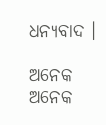ଧନ୍ୟବାଦ ।

ଅନେକ ଅନେକ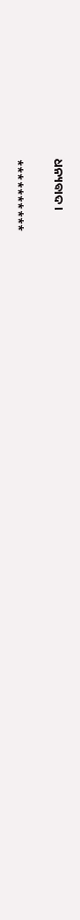ଧନ୍ୟବାଦ ।

**********